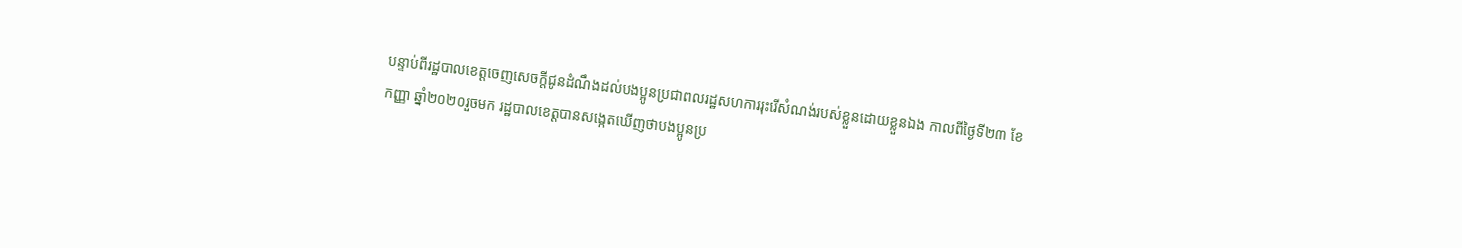បន្ទាប់ពីរដ្ឋបាលខេត្តចេញសេចក្តីជូនដំណឹងដល់បងប្អូនប្រជាពលរដ្ឋសហការរុះរើសំណង់របស់ខ្លួនដោយខ្លួនឯង កាលពីថ្ងៃទី២៣ ខែកញ្ញា ឆ្នាំ២០២០រួចមក រដ្ឋបាលខេត្តបានសង្កេតឃើញថាបងប្អូនប្រ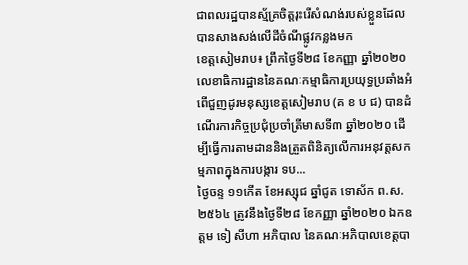ជាពលរដ្ឋបានស្ម័គ្រចិត្តរុះរើសំណង់របស់ខ្លួនដែលបានសាងសង់លើដីចំណីផ្លូវកន្លងមក
ខេត្តសៀមរាប៖ ព្រឹកថ្ងៃទី២៨ ខែកញ្ញា ឆ្នាំ២០២០ លេខាធិការដ្ឋាននៃគណៈកម្មាធិការប្រយុទ្ធប្រឆាំងអំពើជួញដូរមនុស្សខេត្តសៀមរាប (គ ខ ប ជ) បានដំណើរការកិច្ចប្រជុំប្រចាំត្រីមាសទី៣ ឆ្នាំ២០២០ ដើម្បីធ្វើការតាមដាននិងត្រួតពិនិត្យលើការអនុវត្តសកម្មភាពក្នុងការបង្ការ ទប...
ថ្ងៃចន្ទ ១១កេីត ខែអស្សុជ ឆ្នាំជូត ទោស័ក ព.ស.២៥៦៤ ត្រូវនឹងថ្ងៃទី២៨ ខែកញ្ញា ឆ្នាំ២០២០ ឯកឧត្ដម ទៀ សីហា អភិបាល នៃគណៈអភិបាលខេត្តបា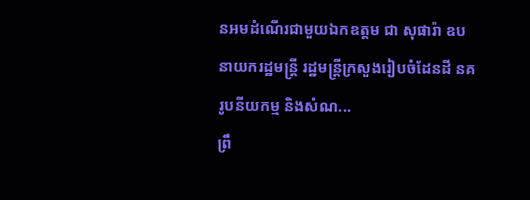នអមដំណើរជាមួយឯកឧត្តម ជា សុផារ៉ា ឧបនាយករដ្ឋមន្ត្រី រដ្ឋមន្ត្រីក្រសួងរៀបចំដែនដី នគរូបនីយកម្ម និងសំណ...
ព្រឹ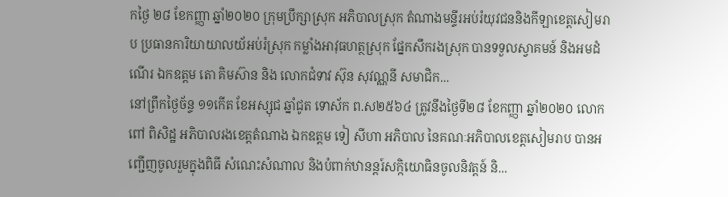កថ្ងៃ ២៨ ខែកញ្ញា ឆ្នាំ២០២០ ក្រុមប្រឹក្សាស្រុក អភិបាលស្រុក តំណាងមន្ទីរអប់រំយុវជននិងកីឡាខេត្តសៀមរាប ប្រធានការិយាយាលយ័អប់រំស្រុក កម្លាំងអាវុធហត្ថស្រុក ផ្នែកសឹករងស្រុក បានទទួលស្វាគមន៍ និងអមដំណើរ ឯកឧត្តម តោ គិមស៊ាន និង លោកជំទាវ ស៊ុន សុវណ្ណនី សមាជិក...
នៅព្រឹកថ្ងៃច័ន្ទ ១១កើត ខែអស្សុជ ឆ្នាំជូត ទោស័ក ព.ស២៥៦៤ ត្រូវនឹងថ្ងៃទី២៨ ខែកញ្ញា ឆ្នាំ២០២០ លោក ពៅ ពិសិដ្ឋ អភិបាលរងខេត្តតំណាង ឯកឧត្តម ទៀ សីហា អភិបាល នៃគណៈអភិបាលខេត្តសៀមរាប បានអញ្ជើញចូលរួមក្នុងពិធី សំណេះសំណាល និងបំពាក់ឋានន្តរ៍សក្កិយោធិនចូលនិវត្តន៍ និ...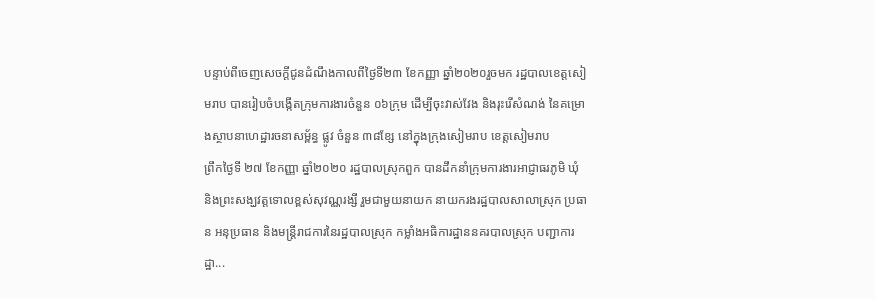បន្ទាប់ពីចេញសេចក្តីជូនដំណឹងកាលពីថ្ងៃទី២៣ ខែកញ្ញា ឆ្នាំ២០២០រួចមក រដ្ឋបាលខេត្តសៀមរាប បានរៀបចំបង្កើតក្រុមការងារចំនួន ០៦ក្រុម ដើម្បីចុះវាស់វែង និងរុះរើសំណង់ នៃគម្រោងស្ថាបនាហេដ្ឋារចនាសម្ព័ន្ធ ផ្លូវ ចំនួន ៣៨ខ្សែ នៅក្នុងក្រុងសៀមរាប ខេត្តសៀមរាប
ព្រឹកថ្ងៃទី ២៧ ខែកញ្ញា ឆ្នាំ២០២០ រដ្ឋបាលស្រុកពួក បានដឹកនាំក្រុមការងារអាជ្ញាធរភូមិ ឃុំ និងព្រះសង្ឃវត្តទោលខ្ពស់សុវណ្ណរង្សី រួមជាមួយនាយក នាយករងរដ្ឋបាលសាលាស្រុក ប្រធាន អនុប្រធាន និងមន្រ្តីរាជការនៃរដ្ឋបាលស្រុក កម្លាំងអធិការដ្ឋាននគរបាលស្រុក បញ្ជាការដ្ឋា...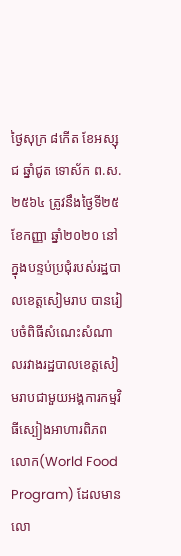ថ្ងៃសុក្រ ៨កើត ខែអស្សុជ ឆ្នាំជូត ទោស័ក ព.ស.២៥៦៤ ត្រូវនឹងថ្ងៃទី២៥ ខែកញ្ញា ឆ្នាំ២០២០ នៅក្នុងបន្ទប់ប្រជុំរបស់រដ្ឋបាលខេត្តសៀមរាប បានរៀបចំពិធីសំណេះសំណាលរវាងរដ្ឋបាលខេត្តសៀមរាបជាមួយអង្គការកម្មវិធីស្បៀងអាហារពិភពលោក(World Food Program) ដែលមានលោ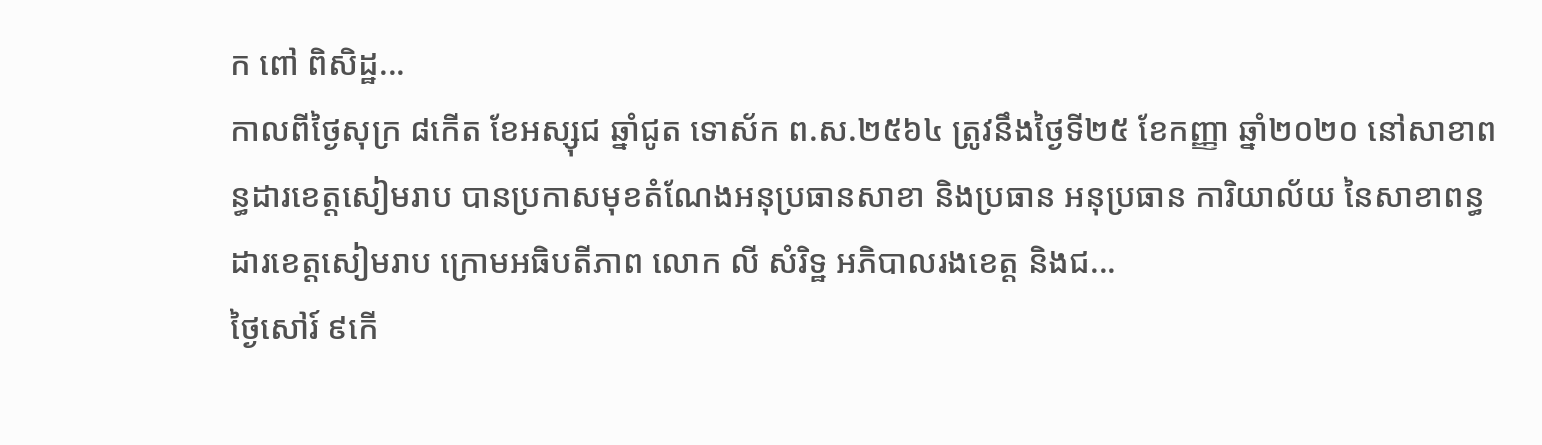ក ពៅ ពិសិដ្ឋ...
កាលពីថ្ងៃសុក្រ ៨កើត ខែអស្សុជ ឆ្នាំជូត ទោស័ក ព.ស.២៥៦៤ ត្រូវនឹងថ្ងៃទី២៥ ខែកញ្ញា ឆ្នាំ២០២០ នៅសាខាពន្ធដារខេត្តសៀមរាប បានប្រកាសមុខតំណែងអនុប្រធានសាខា និងប្រធាន អនុប្រធាន ការិយាល័យ នៃសាខាពន្ធដារខេត្តសៀមរាប ក្រោមអធិបតីភាព លោក លី សំរិទ្ឋ អភិបាលរងខេត្ត និងជ...
ថ្ងៃសៅរ៍ ៩កើ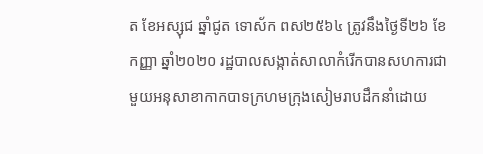ត ខែអស្សុជ ឆ្នាំជូត ទោស័ក ពស២៥៦៤ ត្រូវនឹងថ្ងៃទី២៦ ខែកញ្ញា ឆ្នាំ២០២០ រដ្ឋបាលសង្កាត់សាលាកំរើកបានសហការជាមួយអនុសាខាកាកបាទក្រហមក្រុងសៀមរាបដឹកនាំដោយ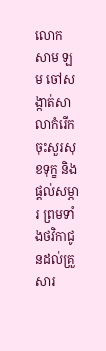លោក សាម ឡម ចៅសង្កាត់សាលាកំរើកចុះសួរសុខទុក្ខ និងផ្ដល់សម្ភារ ព្រមទាំងថវិកាជូនដល់គ្រួសារ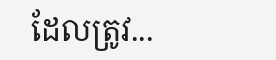ដែលត្រូវ...